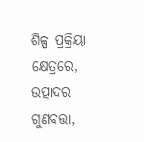ଶିଳ୍ପ ପ୍ରକ୍ରିୟା କ୍ଷେତ୍ରରେ, ଉତ୍ପାଦର ଗୁଣବତ୍ତା,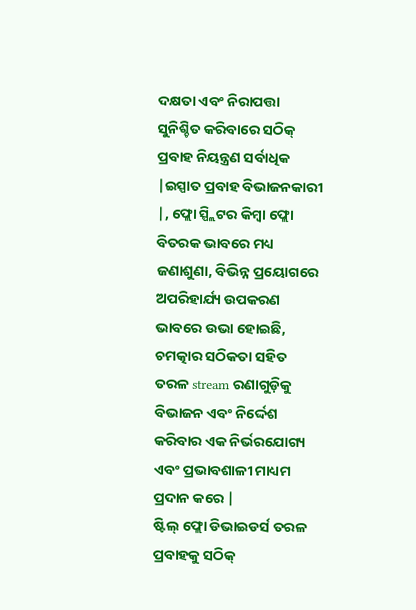ଦକ୍ଷତା ଏବଂ ନିରାପତ୍ତା ସୁନିଶ୍ଚିତ କରିବାରେ ସଠିକ୍ ପ୍ରବାହ ନିୟନ୍ତ୍ରଣ ସର୍ବାଧିକ |ଇସ୍ପାତ ପ୍ରବାହ ବିଭାଜନକାରୀ |, ଫ୍ଲୋ ସ୍ପ୍ଲିଟର କିମ୍ବା ଫ୍ଲୋ ବିତରକ ଭାବରେ ମଧ୍ୟ ଜଣାଶୁଣା, ବିଭିନ୍ନ ପ୍ରୟୋଗରେ ଅପରିହାର୍ଯ୍ୟ ଉପକରଣ ଭାବରେ ଉଭା ହୋଇଛି, ଚମତ୍କାର ସଠିକତା ସହିତ ତରଳ stream ରଣାଗୁଡ଼ିକୁ ବିଭାଜନ ଏବଂ ନିର୍ଦ୍ଦେଶ କରିବାର ଏକ ନିର୍ଭରଯୋଗ୍ୟ ଏବଂ ପ୍ରଭାବଶାଳୀ ମାଧ୍ୟମ ପ୍ରଦାନ କରେ |
ଷ୍ଟିଲ୍ ଫ୍ଲୋ ଡିଭାଇଡର୍ସ ତରଳ ପ୍ରବାହକୁ ସଠିକ୍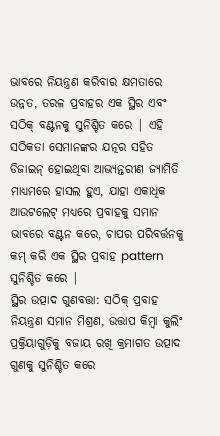ଭାବରେ ନିୟନ୍ତ୍ରଣ କରିବାର କ୍ଷମତାରେ ଉନ୍ନତ, ତରଳ ପ୍ରବାହର ଏକ ସ୍ଥିର ଏବଂ ସଠିକ୍ ବଣ୍ଟନକୁ ସୁନିଶ୍ଚିତ କରେ | ଏହି ସଠିକତା ସେମାନଙ୍କର ଯତ୍ନର ସହିତ ଡିଜାଇନ୍ ହୋଇଥିବା ଆଭ୍ୟନ୍ତରୀଣ ଜ୍ୟାମିତି ମାଧ୍ୟମରେ ହାସଲ ହୁଏ, ଯାହା ଏକାଧିକ ଆଉଟଲେଟ୍ ମଧ୍ୟରେ ପ୍ରବାହକୁ ସମାନ ଭାବରେ ବଣ୍ଟନ କରେ, ଚାପର ପରିବର୍ତ୍ତନକୁ କମ୍ କରି ଏକ ସ୍ଥିର ପ୍ରବାହ pattern ସୁନିଶ୍ଚିତ କରେ |
ସ୍ଥିର ଉତ୍ପାଦ ଗୁଣବତ୍ତା: ସଠିକ୍ ପ୍ରବାହ ନିୟନ୍ତ୍ରଣ ସମାନ ମିଶ୍ରଣ, ଉତ୍ତାପ କିମ୍ବା କୁଲିଂ ପ୍ରକ୍ରିୟାଗୁଡ଼ିକୁ ବଜାୟ ରଖି କ୍ରମାଗତ ଉତ୍ପାଦ ଗୁଣକୁ ସୁନିଶ୍ଚିତ କରେ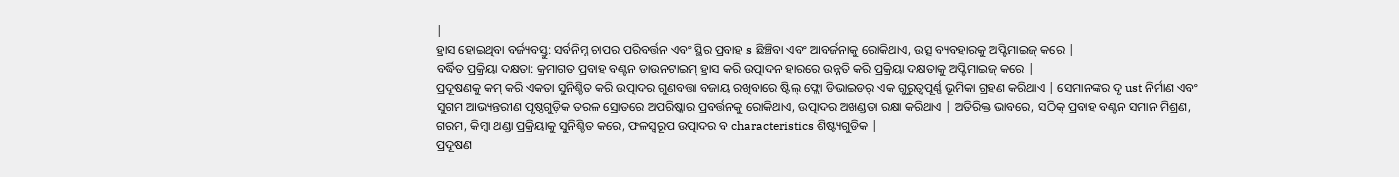|
ହ୍ରାସ ହୋଇଥିବା ବର୍ଜ୍ୟବସ୍ତୁ: ସର୍ବନିମ୍ନ ଚାପର ପରିବର୍ତ୍ତନ ଏବଂ ସ୍ଥିର ପ୍ରବାହ s ଛିଞ୍ଚିବା ଏବଂ ଆବର୍ଜନାକୁ ରୋକିଥାଏ, ଉତ୍ସ ବ୍ୟବହାରକୁ ଅପ୍ଟିମାଇଜ୍ କରେ |
ବର୍ଦ୍ଧିତ ପ୍ରକ୍ରିୟା ଦକ୍ଷତା: କ୍ରମାଗତ ପ୍ରବାହ ବଣ୍ଟନ ଡାଉନଟାଇମ୍ ହ୍ରାସ କରି ଉତ୍ପାଦନ ହାରରେ ଉନ୍ନତି କରି ପ୍ରକ୍ରିୟା ଦକ୍ଷତାକୁ ଅପ୍ଟିମାଇଜ୍ କରେ |
ପ୍ରଦୂଷଣକୁ କମ୍ କରି ଏକତା ସୁନିଶ୍ଚିତ କରି ଉତ୍ପାଦର ଗୁଣବତ୍ତା ବଜାୟ ରଖିବାରେ ଷ୍ଟିଲ୍ ଫ୍ଲୋ ଡିଭାଇଡର୍ ଏକ ଗୁରୁତ୍ୱପୂର୍ଣ୍ଣ ଭୂମିକା ଗ୍ରହଣ କରିଥାଏ | ସେମାନଙ୍କର ଦୃ ust ନିର୍ମାଣ ଏବଂ ସୁଗମ ଆଭ୍ୟନ୍ତରୀଣ ପୃଷ୍ଠଗୁଡ଼ିକ ତରଳ ସ୍ରୋତରେ ଅପରିଷ୍କାର ପ୍ରବର୍ତ୍ତନକୁ ରୋକିଥାଏ, ଉତ୍ପାଦର ଅଖଣ୍ଡତା ରକ୍ଷା କରିଥାଏ | ଅତିରିକ୍ତ ଭାବରେ, ସଠିକ୍ ପ୍ରବାହ ବଣ୍ଟନ ସମାନ ମିଶ୍ରଣ, ଗରମ, କିମ୍ବା ଥଣ୍ଡା ପ୍ରକ୍ରିୟାକୁ ସୁନିଶ୍ଚିତ କରେ, ଫଳସ୍ୱରୂପ ଉତ୍ପାଦର ବ characteristics ଶିଷ୍ଟ୍ୟଗୁଡିକ |
ପ୍ରଦୂଷଣ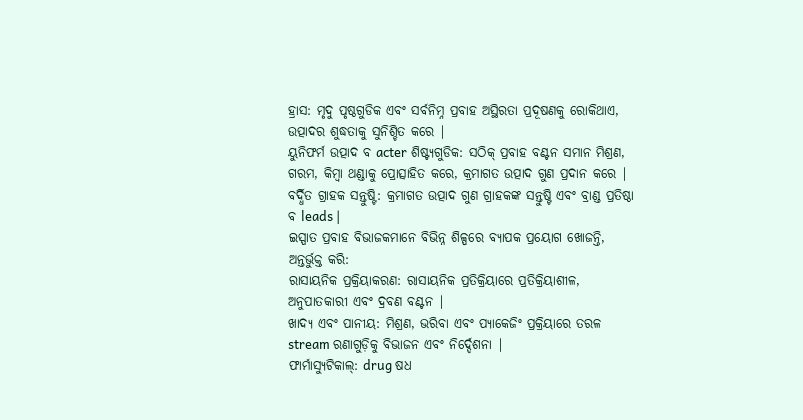ହ୍ରାସ: ମୃଦୁ ପୃଷ୍ଠଗୁଡିକ ଏବଂ ସର୍ବନିମ୍ନ ପ୍ରବାହ ଅସ୍ଥିରତା ପ୍ରଦୂଷଣକୁ ରୋକିଥାଏ, ଉତ୍ପାଦର ଶୁଦ୍ଧତାକୁ ସୁନିଶ୍ଚିତ କରେ |
ୟୁନିଫର୍ମ ଉତ୍ପାଦ ବ acter ଶିଷ୍ଟ୍ୟଗୁଡିକ: ସଠିକ୍ ପ୍ରବାହ ବଣ୍ଟନ ସମାନ ମିଶ୍ରଣ, ଗରମ, କିମ୍ବା ଥଣ୍ଡାକୁ ପ୍ରୋତ୍ସାହିତ କରେ, କ୍ରମାଗତ ଉତ୍ପାଦ ଗୁଣ ପ୍ରଦାନ କରେ |
ବର୍ଦ୍ଧିତ ଗ୍ରାହକ ସନ୍ତୁଷ୍ଟି: କ୍ରମାଗତ ଉତ୍ପାଦ ଗୁଣ ଗ୍ରାହକଙ୍କ ସନ୍ତୁଷ୍ଟି ଏବଂ ବ୍ରାଣ୍ଡ ପ୍ରତିଷ୍ଠା ବ leads |
ଇସ୍ପାତ ପ୍ରବାହ ବିଭାଜକମାନେ ବିଭିନ୍ନ ଶିଳ୍ପରେ ବ୍ୟାପକ ପ୍ରୟୋଗ ଖୋଜନ୍ତି, ଅନ୍ତର୍ଭୁକ୍ତ କରି:
ରାସାୟନିକ ପ୍ରକ୍ରିୟାକରଣ: ରାସାୟନିକ ପ୍ରତିକ୍ରିୟାରେ ପ୍ରତିକ୍ରିୟାଶୀଳ, ଅନୁପାତକାରୀ ଏବଂ ଦ୍ରବଣ ବଣ୍ଟନ |
ଖାଦ୍ୟ ଏବଂ ପାନୀୟ: ମିଶ୍ରଣ, ଭରିବା ଏବଂ ପ୍ୟାକେଜିଂ ପ୍ରକ୍ରିୟାରେ ତରଳ stream ରଣାଗୁଡ଼ିକୁ ବିଭାଜନ ଏବଂ ନିର୍ଦ୍ଦେଶନା |
ଫାର୍ମାସ୍ୟୁଟିକାଲ୍: drug ଷଧ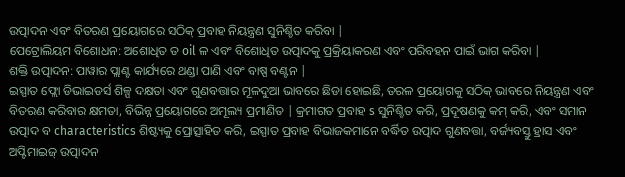ଉତ୍ପାଦନ ଏବଂ ବିତରଣ ପ୍ରୟୋଗରେ ସଠିକ୍ ପ୍ରବାହ ନିୟନ୍ତ୍ରଣ ସୁନିଶ୍ଚିତ କରିବା |
ପେଟ୍ରୋଲିୟମ ବିଶୋଧନ: ଅଶୋଧିତ ତ oil ଳ ଏବଂ ବିଶୋଧିତ ଉତ୍ପାଦକୁ ପ୍ରକ୍ରିୟାକରଣ ଏବଂ ପରିବହନ ପାଇଁ ଭାଗ କରିବା |
ଶକ୍ତି ଉତ୍ପାଦନ: ପାୱାର ପ୍ଲାଣ୍ଟ କାର୍ଯ୍ୟରେ ଥଣ୍ଡା ପାଣି ଏବଂ ବାଷ୍ପ ବଣ୍ଟନ |
ଇସ୍ପାତ ଫ୍ଲୋ ଡିଭାଇଡର୍ସ ଶିଳ୍ପ ଦକ୍ଷତା ଏବଂ ଗୁଣବତ୍ତାର ମୂଳଦୁଆ ଭାବରେ ଛିଡା ହୋଇଛି, ତରଳ ପ୍ରୟୋଗକୁ ସଠିକ୍ ଭାବରେ ନିୟନ୍ତ୍ରଣ ଏବଂ ବିତରଣ କରିବାର କ୍ଷମତା, ବିଭିନ୍ନ ପ୍ରୟୋଗରେ ଅମୂଲ୍ୟ ପ୍ରମାଣିତ | କ୍ରମାଗତ ପ୍ରବାହ s ସୁନିଶ୍ଚିତ କରି, ପ୍ରଦୂଷଣକୁ କମ୍ କରି, ଏବଂ ସମାନ ଉତ୍ପାଦ ବ characteristics ଶିଷ୍ଟ୍ୟକୁ ପ୍ରୋତ୍ସାହିତ କରି, ଇସ୍ପାତ ପ୍ରବାହ ବିଭାଜକମାନେ ବର୍ଦ୍ଧିତ ଉତ୍ପାଦ ଗୁଣବତ୍ତା, ବର୍ଜ୍ୟବସ୍ତୁ ହ୍ରାସ ଏବଂ ଅପ୍ଟିମାଇଜ୍ ଉତ୍ପାଦନ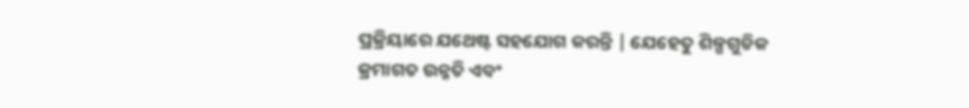ପ୍ରକ୍ରିୟାରେ ଯଥେଷ୍ଟ ସହଯୋଗ କରନ୍ତି | ଯେହେତୁ ଶିଳ୍ପଗୁଡିକ କ୍ରମାଗତ ଉନ୍ନତି ଏବଂ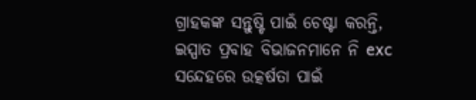ଗ୍ରାହକଙ୍କ ସନ୍ତୁଷ୍ଟି ପାଇଁ ଚେଷ୍ଟା କରନ୍ତି, ଇସ୍ପାତ ପ୍ରବାହ ବିଭାଜନମାନେ ନି exc ସନ୍ଦେହରେ ଉତ୍କର୍ଷତା ପାଇଁ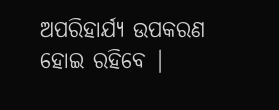ଅପରିହାର୍ଯ୍ୟ ଉପକରଣ ହୋଇ ରହିବେ |